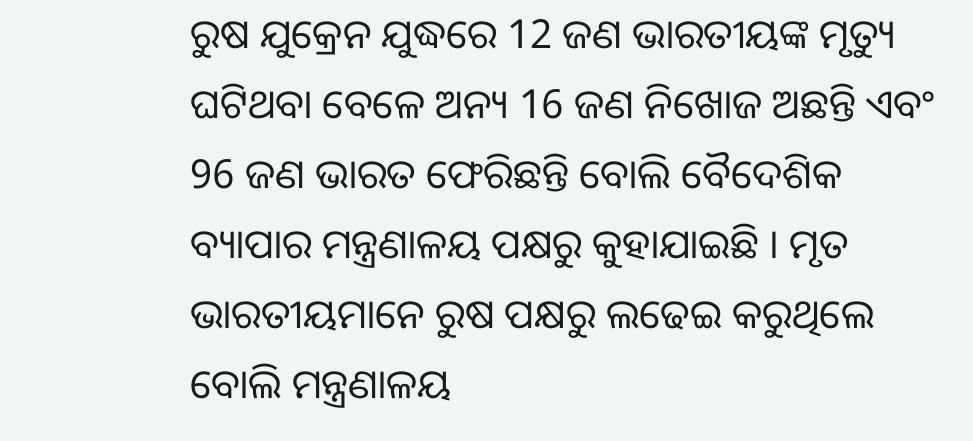ରୁଷ ଯୁକ୍ରେନ ଯୁଦ୍ଧରେ 12 ଜଣ ଭାରତୀୟଙ୍କ ମୃତ୍ୟୁ ଘଟିଥବା ବେଳେ ଅନ୍ୟ 16 ଜଣ ନିଖୋଜ ଅଛନ୍ତି ଏବଂ 96 ଜଣ ଭାରତ ଫେରିଛନ୍ତି ବୋଲି ବୈଦେଶିକ ବ୍ୟାପାର ମନ୍ତ୍ରଣାଳୟ ପକ୍ଷରୁ କୁହାଯାଇଛି । ମୃତ ଭାରତୀୟମାନେ ରୁଷ ପକ୍ଷରୁ ଲଢେଇ କରୁଥିଲେ ବୋଲି ମନ୍ତ୍ରଣାଳୟ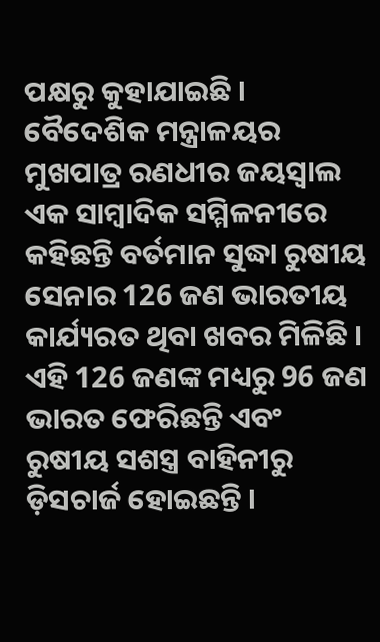ପକ୍ଷରୁ କୁହାଯାଇଛି । ବୈଦେଶିକ ମନ୍ତ୍ରାଳୟର ମୁଖପାତ୍ର ରଣଧୀର ଜୟସ୍ବାଲ ଏକ ସାମ୍ବାଦିକ ସମ୍ମିଳନୀରେ କହିଛନ୍ତି ବର୍ତମାନ ସୁଦ୍ଧା ରୁଷୀୟ ସେନାର 126 ଜଣ ଭାରତୀୟ କାର୍ଯ୍ୟରତ ଥିବା ଖବର ମିଳିଛି । ଏହି 126 ଜଣଙ୍କ ମଧ୍ୟରୁ 96 ଜଣ ଭାରତ ଫେରିଛନ୍ତି ଏବଂ ରୁଷୀୟ ସଶସ୍ତ୍ର ବାହିନୀରୁ ଡ଼ିସଚାର୍ଜ ହୋଇଛନ୍ତି ।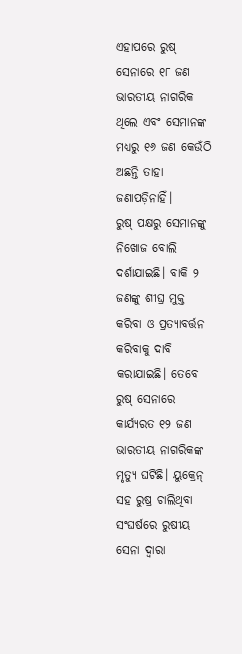ଏହାପରେ ରୁଷ୍ ସେନାରେ ୧୮ ଜଣ ଭାରତୀୟ ନାଗରିକ ଥିଲେ ଏବଂ ସେମାନଙ୍କ ମଧ୍ୟରୁ ୧୬ ଜଣ କେଉଁଠି ଅଛନ୍ତି ତାହା ଜଣାପଡ଼ିନାହିଁ।
ରୁଷ୍ ପକ୍ଷରୁ ସେମାନଙ୍କୁ ନିଖୋଜ ବୋଲି ଦର୍ଶାଯାଇଛି। ବାକି ୨ ଜଣଙ୍କୁ ଶୀଘ୍ର ମୁକ୍ତ କରିବା ଓ ପ୍ରତ୍ୟାବର୍ତ୍ତନ କରିବାକୁ ଦାବି କରାଯାଇଛି। ତେବେ ରୁଷ୍ ସେନାରେ କାର୍ଯ୍ୟରତ ୧୨ ଜଣ ଭାରତୀୟ ନାଗରିକଙ୍କ ମୃତ୍ୟୁ ଘଟିଛି। ୟୁକ୍ରେନ୍ ସହ ରୁଷ୍ର ଚାଲିଥିବା ସଂଘର୍ଷରେ ରୁଷୀୟ ସେନା ଦ୍ୱାରା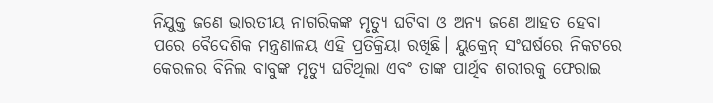ନିଯୁକ୍ତ ଜଣେ ଭାରତୀୟ ନାଗରିକଙ୍କ ମୃତ୍ୟୁ ଘଟିବା ଓ ଅନ୍ୟ ଜଣେ ଆହତ ହେବା ପରେ ବୈଦେଶିକ ମନ୍ତ୍ରଣାଳୟ ଏହି ପ୍ରତିକ୍ରିୟା ରଖିଛି। ୟୁକ୍ରେନ୍ ସଂଘର୍ଷରେ ନିକଟରେ କେରଳର ବିନିଲ ବାବୁଙ୍କ ମୃତ୍ୟୁ ଘଟିଥିଲା ଏବଂ ତାଙ୍କ ପାର୍ଥିବ ଶରୀରକୁ ଫେରାଇ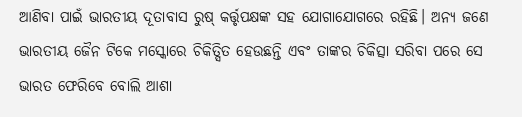ଆଣିବା ପାଇଁ ଭାରତୀୟ ଦୂତାବାସ ରୁଷ୍ କର୍ତ୍ତୃପକ୍ଷଙ୍କ ସହ ଯୋଗାଯୋଗରେ ରହିଛି। ଅନ୍ୟ ଜଣେ ଭାରତୀୟ ଜୈନ ଟିକେ ମସ୍କୋରେ ଚିକିତ୍ସିତ ହେଉଛନ୍ତି ଏବଂ ତାଙ୍କର ଚିକିତ୍ସା ସରିବା ପରେ ସେ ଭାରତ ଫେରିବେ ବୋଲି ଆଶା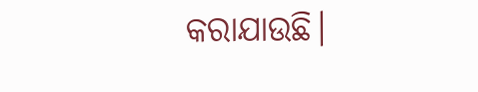କରାଯାଉଛି।